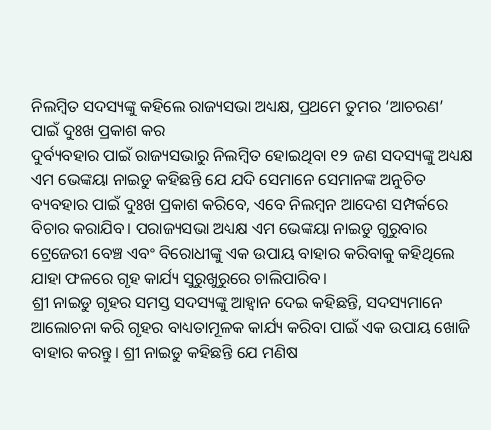ନିଲମ୍ବିତ ସଦସ୍ୟଙ୍କୁ କହିଲେ ରାଜ୍ୟସଭା ଅଧ୍ୟକ୍ଷ, ପ୍ରଥମେ ତୁମର ‘ଆଚରଣ’ ପାଇଁ ଦୁଃଖ ପ୍ରକାଶ କର
ଦୁର୍ବ୍ୟବହାର ପାଇଁ ରାଜ୍ୟସଭାରୁ ନିଲମ୍ବିତ ହୋଇଥିବା ୧୨ ଜଣ ସଦସ୍ୟଙ୍କୁ ଅଧ୍ୟକ୍ଷ ଏମ ଭେଙ୍କୟା ନାଇଡୁ କହିଛନ୍ତି ଯେ ଯଦି ସେମାନେ ସେମାନଙ୍କ ଅନୁଚିତ ବ୍ୟବହାର ପାଇଁ ଦୁଃଖ ପ୍ରକାଶ କରିବେ, ଏବେ ନିଲମ୍ବନ ଆଦେଶ ସମ୍ପର୍କରେ ବିଚାର କରାଯିବ। ପରାଜ୍ୟସଭା ଅଧ୍ୟକ୍ଷ ଏମ ଭେଙ୍କୟା ନାଇଡୁ ଗୁରୁବାର ଟ୍ରେଜେରୀ ବେଞ୍ଚ ଏବଂ ବିରୋଧୀଙ୍କୁ ଏକ ଉପାୟ ବାହାର କରିବାକୁ କହିଥିଲେ ଯାହା ଫଳରେ ଗୃହ କାର୍ଯ୍ୟ ସୁରୁଖୁରୁରେ ଚାଲିପାରିବ।
ଶ୍ରୀ ନାଇଡୁ ଗୃହର ସମସ୍ତ ସଦସ୍ୟଙ୍କୁ ଆହ୍ୱାନ ଦେଇ କହିଛନ୍ତି, ସଦସ୍ୟମାନେ ଆଲୋଚନା କରି ଗୃହର ବାଧ୍ୟତାମୂଳକ କାର୍ଯ୍ୟ କରିବା ପାଇଁ ଏକ ଉପାୟ ଖୋଜି ବାହାର କରନ୍ତୁ। ଶ୍ରୀ ନାଇଡୁ କହିଛନ୍ତି ଯେ ମଣିଷ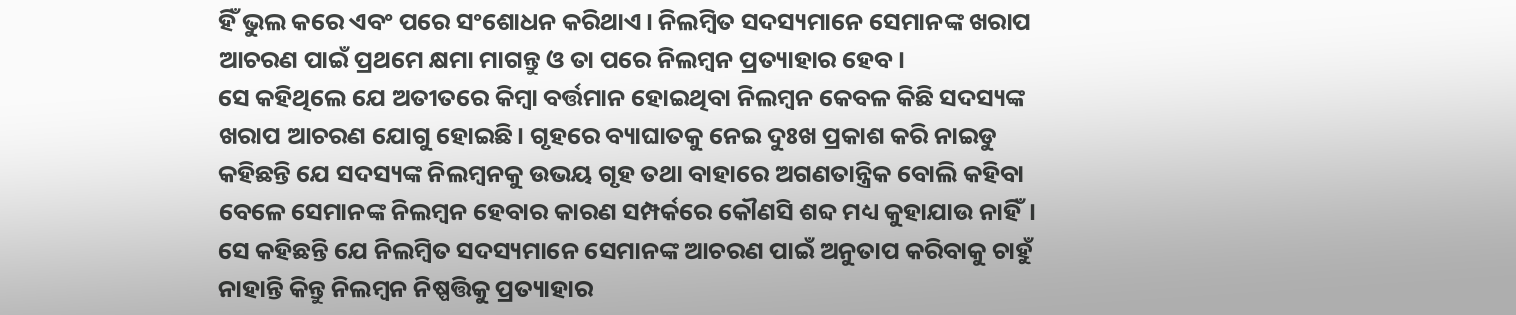ହିଁ ଭୁଲ କରେ ଏବଂ ପରେ ସଂଶୋଧନ କରିଥାଏ। ନିଲମ୍ବିତ ସଦସ୍ୟମାନେ ସେମାନଙ୍କ ଖରାପ ଆଚରଣ ପାଇଁ ପ୍ରଥମେ କ୍ଷମା ମାଗନ୍ତୁ ଓ ତା ପରେ ନିଲମ୍ବନ ପ୍ରତ୍ୟାହାର ହେବ।
ସେ କହିଥିଲେ ଯେ ଅତୀତରେ କିମ୍ବା ବର୍ତ୍ତମାନ ହୋଇଥିବା ନିଲମ୍ବନ କେବଳ କିଛି ସଦସ୍ୟଙ୍କ ଖରାପ ଆଚରଣ ଯୋଗୁ ହୋଇଛି। ଗୃହରେ ବ୍ୟାଘାତକୁ ନେଇ ଦୁଃଖ ପ୍ରକାଶ କରି ନାଇଡୁ କହିଛନ୍ତି ଯେ ସଦସ୍ୟଙ୍କ ନିଲମ୍ବନକୁ ଉଭୟ ଗୃହ ତଥା ବାହାରେ ଅଗଣତାନ୍ତ୍ରିକ ବୋଲି କହିବା ବେଳେ ସେମାନଙ୍କ ନିଲମ୍ବନ ହେବାର କାରଣ ସମ୍ପର୍କରେ କୌଣସି ଶବ୍ଦ ମଧ୍ୟ କୁହାଯାଉ ନାହିଁ।
ସେ କହିଛନ୍ତି ଯେ ନିଲମ୍ବିତ ସଦସ୍ୟମାନେ ସେମାନଙ୍କ ଆଚରଣ ପାଇଁ ଅନୁତାପ କରିବାକୁ ଚାହୁଁ ନାହାନ୍ତି କିନ୍ତୁ ନିଲମ୍ବନ ନିଷ୍ପତ୍ତିକୁ ପ୍ରତ୍ୟାହାର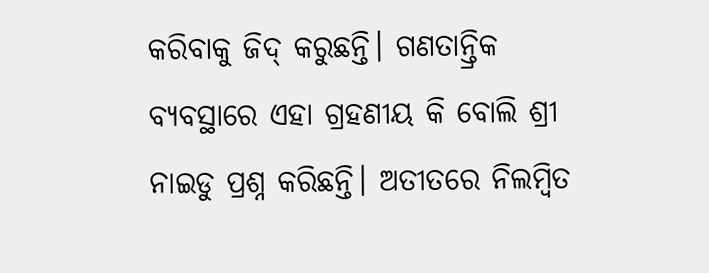କରିବାକୁ ଜିଦ୍ କରୁଛନ୍ତି। ଗଣତାନ୍ତ୍ରିକ ବ୍ୟବସ୍ଥାରେ ଏହା ଗ୍ରହଣୀୟ କି ବୋଲି ଶ୍ରୀ ନାଇଡୁ ପ୍ରଶ୍ନ କରିଛନ୍ତି। ଅତୀତରେ ନିଲମ୍ବିତ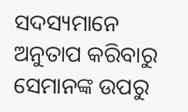ସଦସ୍ୟମାନେ ଅନୁତାପ କରିବାରୁ ସେମାନଙ୍କ ଉପରୁ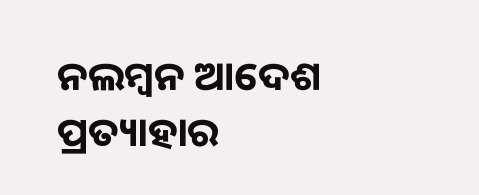ନଲମ୍ବନ ଆଦେଶ ପ୍ରତ୍ୟାହାର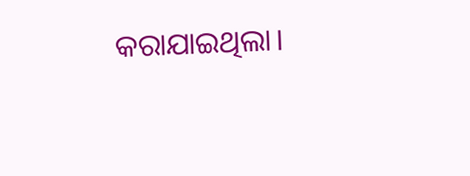କରାଯାଇଥିଲା।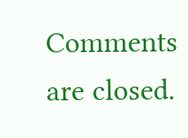Comments are closed.